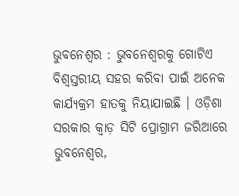ଭୁବନେଶ୍ୱର : ଭୁବନେଶ୍ୱରକୁ ଗୋଟିଏ ବିଶ୍ଵସ୍ତରୀୟ ସହର କରିବା ପାଇଁ ଅନେକ କାର୍ଯ୍ୟକ୍ରମ ହାତକୁ ନିୟାଯାଇଛି । ଓଡ଼ିଶା ସରକାର କ୍ଵାଡ଼ ସିଟି ପ୍ରୋଗ୍ରାମ ଜରିଆରେ ଭୁବନେଶ୍ୱର,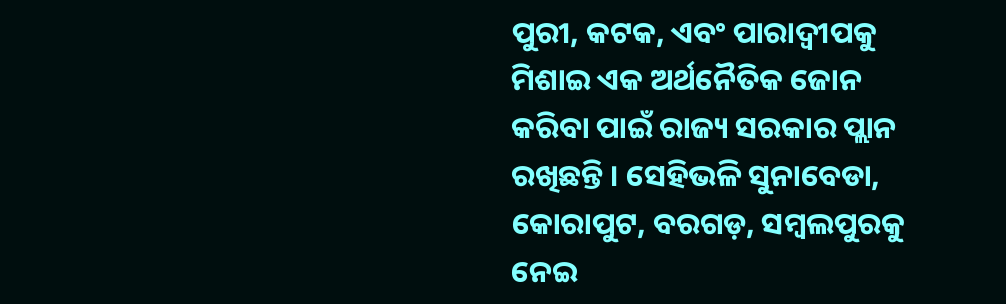ପୁରୀ, କଟକ, ଏବଂ ପାରାଦ୍ୱୀପକୁ ମିଶାଇ ଏକ ଅର୍ଥନୈତିକ ଜୋନ କରିବା ପାଇଁ ରାଜ୍ୟ ସରକାର ପ୍ଲାନ ରଖିଛନ୍ତି । ସେହିଭଳି ସୁନାବେଡା, କୋରାପୁଟ, ବରଗଡ଼, ସମ୍ବଲପୁରକୁ ନେଇ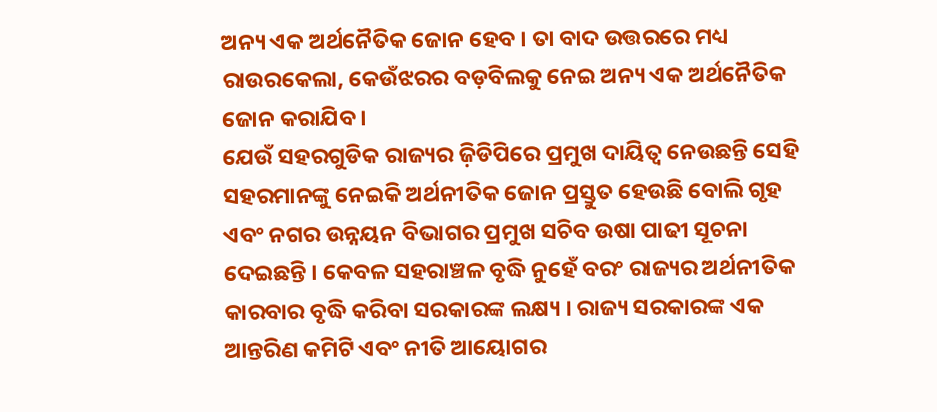ଅନ୍ୟ ଏକ ଅର୍ଥନୈତିକ ଜୋନ ହେବ । ତା ବାଦ ଉତ୍ତରରେ ମଧ୍ୟ ରାଉରକେଲା, କେଉଁଝରର ବଡ଼ବିଲକୁ ନେଇ ଅନ୍ୟ ଏକ ଅର୍ଥନୈତିକ ଜୋନ କରାଯିବ ।
ଯେଉଁ ସହରଗୁଡିକ ରାଜ୍ୟର ଜ଼ିଡିପିରେ ପ୍ରମୁଖ ଦାୟିତ୍ୱ ନେଉଛନ୍ତି ସେହି ସହରମାନଙ୍କୁ ନେଇକି ଅର୍ଥନୀତିକ ଜୋନ ପ୍ରସ୍ତୁତ ହେଉଛି ବୋଲି ଗୃହ ଏବଂ ନଗର ଉନ୍ନୟନ ବିଭାଗର ପ୍ରମୁଖ ସଚିବ ଉଷା ପାଢୀ ସୂଚନା ଦେଇଛନ୍ତି । କେବଳ ସହରାଞ୍ଚଳ ବୃଦ୍ଧି ନୁହେଁ ବରଂ ରାଜ୍ୟର ଅର୍ଥନୀତିକ କାରବାର ବୃଦ୍ଧି କରିବା ସରକାରଙ୍କ ଲକ୍ଷ୍ୟ । ରାଜ୍ୟ ସରକାରଙ୍କ ଏକ ଆନ୍ତରିଣ କମିଟି ଏବଂ ନୀତି ଆୟୋଗର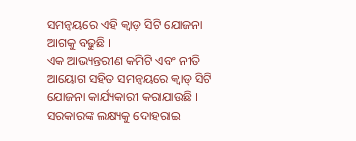ସମନ୍ୱୟରେ ଏହି କ୍ଵାଡ଼ ସିଟି ଯୋଜନା ଆଗକୁ ବଢୁଛି ।
ଏକ ଆଭ୍ୟନ୍ତରୀଣ କମିଟି ଏବଂ ନୀତି ଆୟୋଗ ସହିତ ସମନ୍ୱୟରେ କ୍ୱାଡ୍ ସିଟି ଯୋଜନା କାର୍ଯ୍ୟକାରୀ କରାଯାଉଛି । ସରକାରଙ୍କ ଲକ୍ଷ୍ୟକୁ ଦୋହରାଇ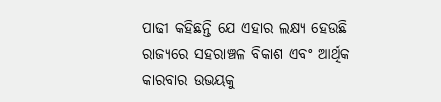ପାଢୀ କହିଛନ୍ତି ଯେ ଏହାର ଲକ୍ଷ୍ୟ ହେଉଛି ରାଜ୍ୟରେ ସହରାଞ୍ଚଳ ବିକାଶ ଏବଂ ଆର୍ଥିକ କାରବାର ଉଭୟକୁ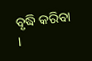ବୃଦ୍ଧି କରିବା ।